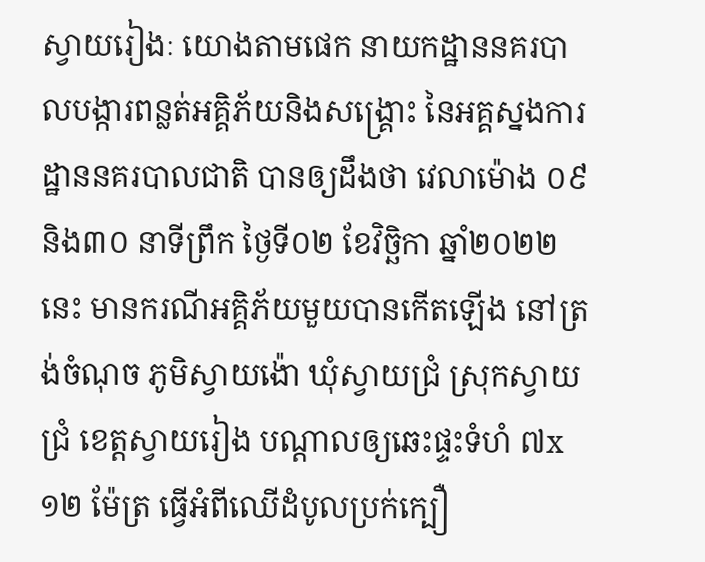ស្វាយរៀងៈ យោងតាមផេក នាយកដ្ឋាននគរបាលបង្ការពន្លត់អគ្គិភ័យនិងសង្គ្រោះ នៃអគ្គស្នងការដ្ឋាននគរបាលជាតិ បានឲ្យដឹងថា វេលាម៉ោង ០៩និង៣០ នាទីព្រឹក ថ្ងៃទី០២ ខែវិច្ឆិកា ឆ្នាំ២០២២នេះ មានករណីអគ្គិភ័យមួយបានកើតឡើង នៅត្រង់ចំណុច ភូមិស្វាយង៉ោ ឃុំស្វាយជ្រំ ស្រុកស្វាយជ្រំ ខេត្តស្វាយរៀង បណ្ដាលឲ្យឆេះផ្ទះទំហំ ៧x១២ ម៉ែត្រ ធ្វើអំពីឈើដំបូលប្រក់ក្បឿ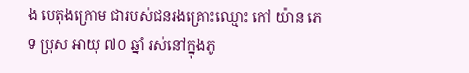ង បេតុងក្រោម ជារបស់ជនរងគ្រោះឈ្មោះ កៅ យ៉ាន ភេទ ប្រុស អាយុ ៧០ ឆ្នាំ រស់នៅក្នុងភូ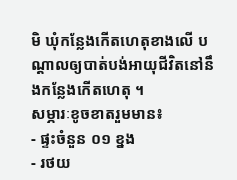មិ ឃុំកន្លែងកើតហេតុខាងលើ បណ្ដាលឲ្យបាត់បង់អាយុជីវិតនៅនឹងកន្លែងកើតហេតុ ។
សម្ភារៈខូចខាតរួមមាន៖
- ផ្ទះចំនួន ០១ ខ្នង
- រថយ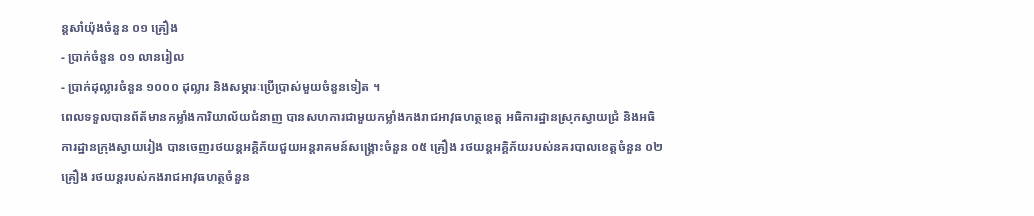ន្តសាំយ៉ុងចំនួន ០១ គ្រឿង
- ប្រាក់ចំនួន ០១ លានរៀល
- ប្រាក់ដុល្លារចំនួន ១០០០ ដុល្លារ និងសម្ភារៈប្រើប្រាស់មួយចំនួនទៀត ។
ពេលទទួលបានព័ត័មានកម្លាំងការិយាល័យជំនាញ បានសហការជាមួយកម្លាំងកងរាជអាវុធហត្ថខេត្ត អធិការដ្ឋានស្រុកស្វាយជ្រំ និងអធិការដ្ឋានក្រុងស្វាយរៀង បានចេញរថយន្តអគ្គិភ័យជួយអន្តរាគមន៍សង្គ្រោះចំនួន ០៥ គ្រឿង រថយន្តអគ្គិភ័យរបស់នគរបាលខេត្តចំនួន ០២ គ្រឿង រថយន្តរបស់កងរាជអាវុធហត្ថចំនួន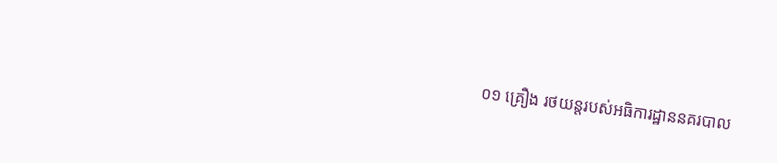០១ គ្រឿង រថយន្តរបស់អធិការដ្ឋាននគរបាល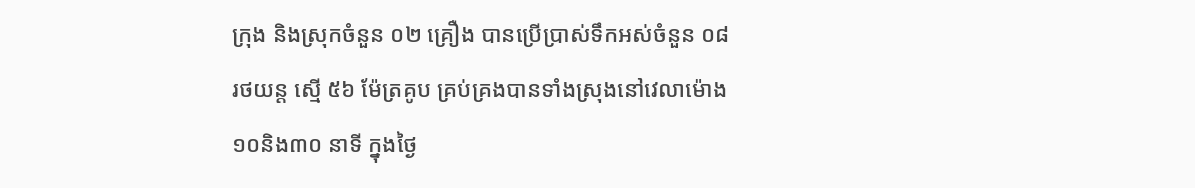ក្រុង និងស្រុកចំនួន ០២ គ្រឿង បានប្រើប្រាស់ទឹកអស់ចំនួន ០៨ រថយន្ត ស្មើ ៥៦ ម៉ែត្រគូប គ្រប់គ្រងបានទាំងស្រុងនៅវេលាម៉ោង ១០និង៣០ នាទី ក្នុងថ្ងៃ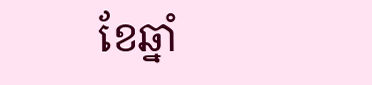ខែឆ្នាំ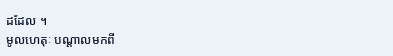ដដែល ។
មូលហេតុៈ បណ្តាលមកពី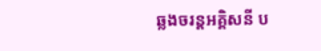ឆ្លងចរន្តអគ្គិសនី ប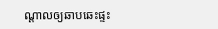ណ្ដាលឲ្យឆាបឆេះផ្ទះ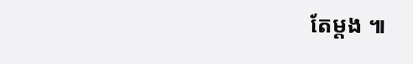តែម្ដង ៕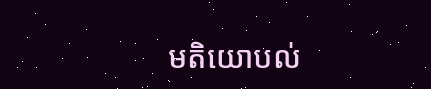មតិយោបល់